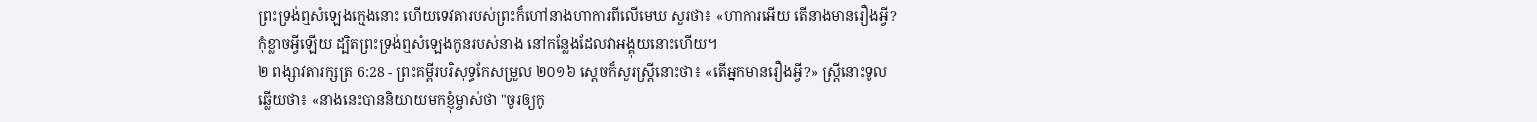ព្រះទ្រង់ឮសំឡេងក្មេងនោះ ហើយទេវតារបស់ព្រះក៏ហៅនាងហាការពីលើមេឃ សួរថា៖ «ហាការអើយ តើនាងមានរឿងអ្វី? កុំខ្លាចអ្វីឡើយ ដ្បិតព្រះទ្រង់ឮសំឡេងកូនរបស់នាង នៅកន្លែងដែលវាអង្គុយនោះហើយ។
២ ពង្សាវតារក្សត្រ 6:28 - ព្រះគម្ពីរបរិសុទ្ធកែសម្រួល ២០១៦ ស្តេចក៏សួរស្ត្រីនោះថា៖ «តើអ្នកមានរឿងអ្វី?» ស្ត្រីនោះទូលឆ្លើយថា៖ «នាងនេះបាននិយាយមកខ្ញុំម្ចាស់ថា "ចូរឲ្យកូ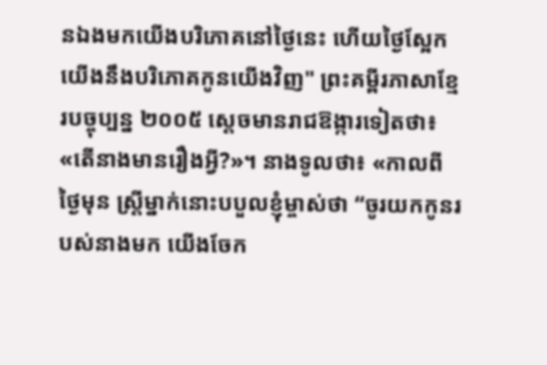នឯងមកយើងបរិភោគនៅថ្ងៃនេះ ហើយថ្ងៃស្អែក យើងនឹងបរិភោគកូនយើងវិញ" ព្រះគម្ពីរភាសាខ្មែរបច្ចុប្បន្ន ២០០៥ ស្ដេចមានរាជឱង្ការទៀតថា៖ «តើនាងមានរឿងអ្វី?»។ នាងទូលថា៖ «កាលពីថ្ងៃមុន ស្ត្រីម្នាក់នោះបបួលខ្ញុំម្ចាស់ថា “ចូរយកកូនរបស់នាងមក យើងចែក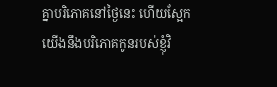គ្នាបរិភោគនៅថ្ងៃនេះ ហើយស្អែកយើងនឹងបរិភោគកូនរបស់ខ្ញុំវិ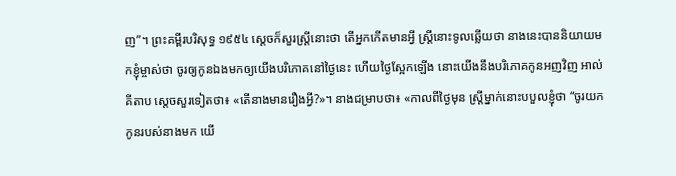ញ”។ ព្រះគម្ពីរបរិសុទ្ធ ១៩៥៤ ស្តេចក៏សួរស្ត្រីនោះថា តើអ្នកកើតមានអ្វី ស្ត្រីនោះទូលឆ្លើយថា នាងនេះបាននិយាយមកខ្ញុំម្ចាស់ថា ចូរឲ្យកូនឯងមកឲ្យយើងបរិភោគនៅថ្ងៃនេះ ហើយថ្ងៃស្អែកឡើង នោះយើងនឹងបរិភោគកូនអញវិញ អាល់គីតាប ស្តេចសួរទៀតថា៖ «តើនាងមានរឿងអ្វី?»។ នាងជម្រាបថា៖ «កាលពីថ្ងៃមុន ស្ត្រីម្នាក់នោះបបួលខ្ញុំថា “ចូរយកកូនរបស់នាងមក យើ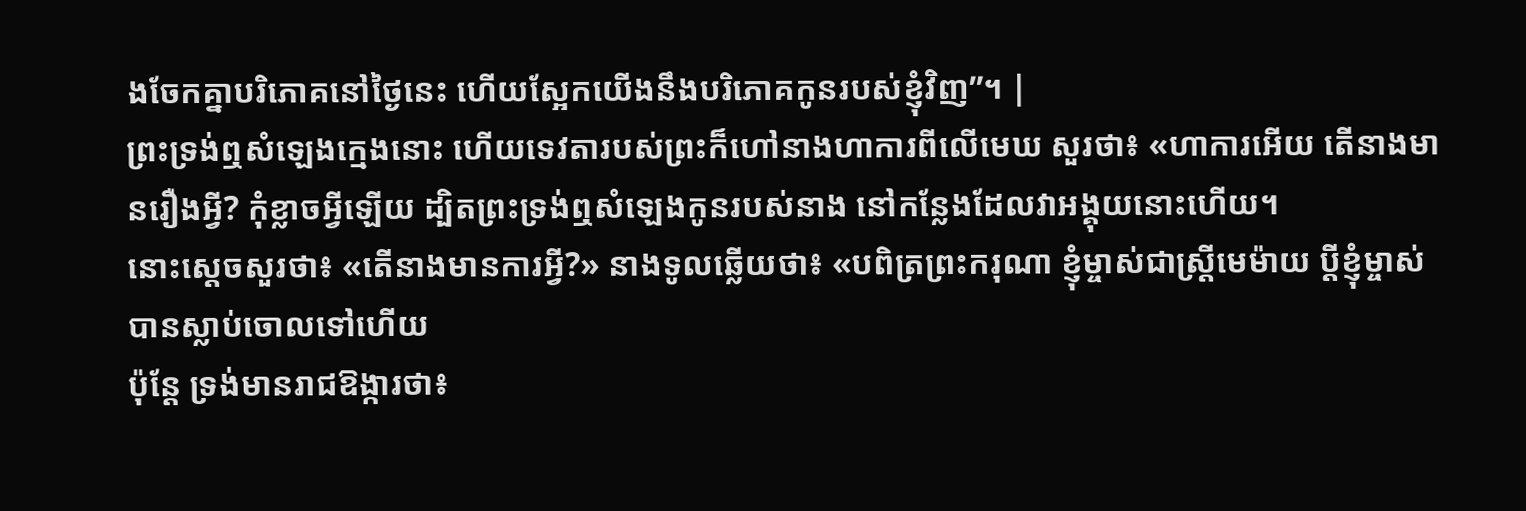ងចែកគ្នាបរិភោគនៅថ្ងៃនេះ ហើយស្អែកយើងនឹងបរិភោគកូនរបស់ខ្ញុំវិញ”។ |
ព្រះទ្រង់ឮសំឡេងក្មេងនោះ ហើយទេវតារបស់ព្រះក៏ហៅនាងហាការពីលើមេឃ សួរថា៖ «ហាការអើយ តើនាងមានរឿងអ្វី? កុំខ្លាចអ្វីឡើយ ដ្បិតព្រះទ្រង់ឮសំឡេងកូនរបស់នាង នៅកន្លែងដែលវាអង្គុយនោះហើយ។
នោះស្តេចសួរថា៖ «តើនាងមានការអ្វី?» នាងទូលឆ្លើយថា៖ «បពិត្រព្រះករុណា ខ្ញុំម្ចាស់ជាស្ត្រីមេម៉ាយ ប្តីខ្ញុំម្ចាស់បានស្លាប់ចោលទៅហើយ
ប៉ុន្តែ ទ្រង់មានរាជឱង្ការថា៖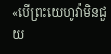«បើព្រះយេហូវ៉ាមិនជួយ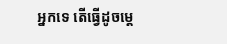អ្នកទេ តើធ្វើដូចម្តេ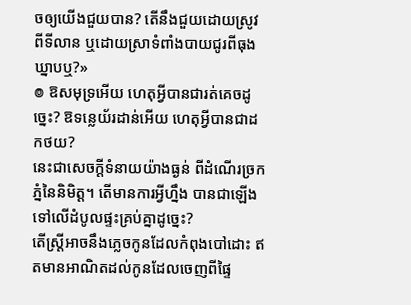ចឲ្យយើងជួយបាន? តើនឹងជួយដោយស្រូវពីទីលាន ឬដោយស្រាទំពាំងបាយជូរពីធុងឃ្នាបឬ?»
៙ ឱសមុទ្រអើយ ហេតុអ្វីបានជារត់គេចដូច្នេះ? ឱទន្លេយ័រដាន់អើយ ហេតុអ្វីបានជាដកថយ?
នេះជាសេចក្ដីទំនាយយ៉ាងធ្ងន់ ពីដំណើរច្រកភ្នំនៃនិមិត្ត។ តើមានការអ្វីហ្នឹង បានជាឡើងទៅលើដំបូលផ្ទះគ្រប់គ្នាដូច្នេះ?
តើស្ត្រីអាចនឹងភ្លេចកូនដែលកំពុងបៅដោះ ឥតមានអាណិតដល់កូនដែលចេញពីផ្ទៃ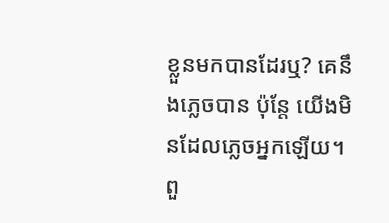ខ្លួនមកបានដែរឬ? គេនឹងភ្លេចបាន ប៉ុន្តែ យើងមិនដែលភ្លេចអ្នកឡើយ។
ពួ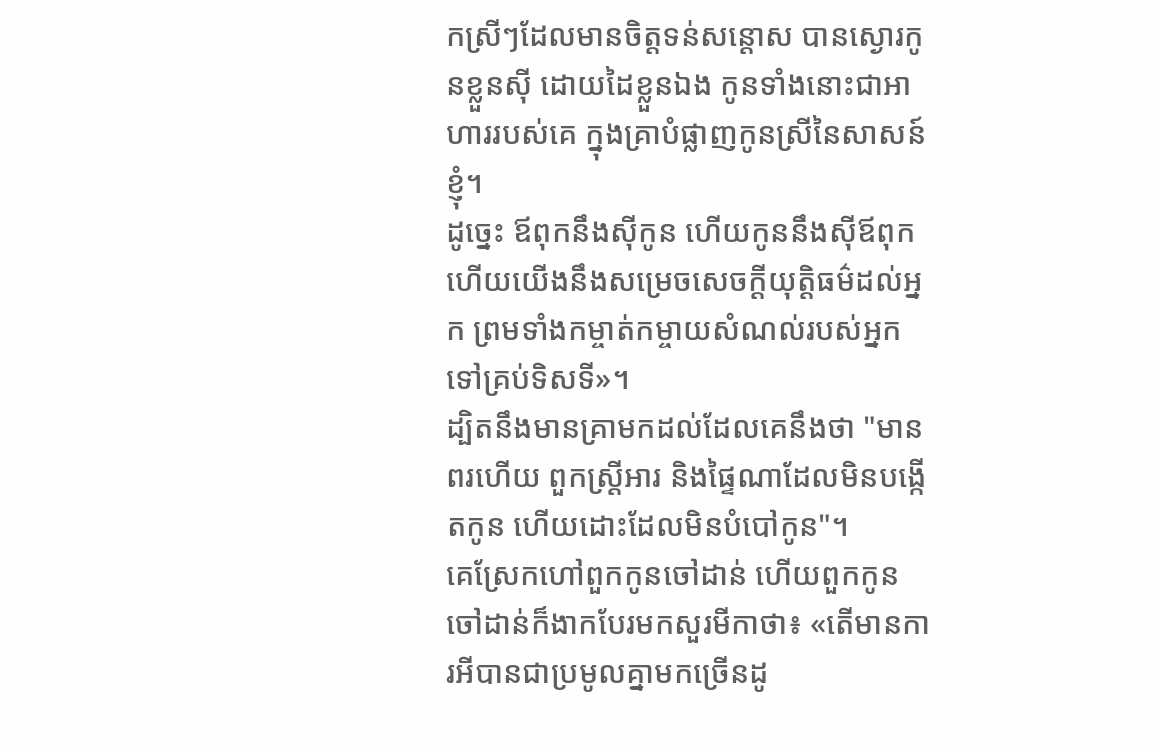កស្រីៗដែលមានចិត្តទន់សន្តោស បានស្ងោរកូនខ្លួនស៊ី ដោយដៃខ្លួនឯង កូនទាំងនោះជាអាហាររបស់គេ ក្នុងគ្រាបំផ្លាញកូនស្រីនៃសាសន៍ខ្ញុំ។
ដូច្នេះ ឪពុកនឹងស៊ីកូន ហើយកូននឹងស៊ីឪពុក ហើយយើងនឹងសម្រេចសេចក្ដីយុត្តិធម៌ដល់អ្នក ព្រមទាំងកម្ចាត់កម្ចាយសំណល់របស់អ្នកទៅគ្រប់ទិសទី»។
ដ្បិតនឹងមានគ្រាមកដល់ដែលគេនឹងថា "មានពរហើយ ពួកស្ត្រីអារ និងផ្ទៃណាដែលមិនបង្កើតកូន ហើយដោះដែលមិនបំបៅកូន"។
គេស្រែកហៅពួកកូនចៅដាន់ ហើយពួកកូនចៅដាន់ក៏ងាកបែរមកសួរមីកាថា៖ «តើមានការអីបានជាប្រមូលគ្នាមកច្រើនដូ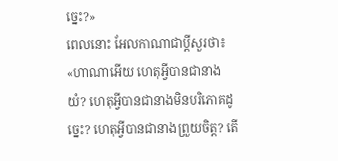ច្នេះ?»
ពេលនោះ អែលកាណាជាប្តីសួរថា៖ «ហាណាអើយ ហេតុអ្វីបានជានាងយំ? ហេតុអ្វីបានជានាងមិនបរិភោគដូច្នេះ? ហេតុអ្វីបានជានាងព្រួយចិត្ត? តើ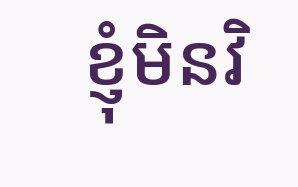ខ្ញុំមិនវិ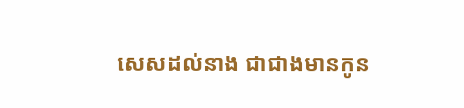សេសដល់នាង ជាជាងមានកូន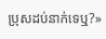ប្រុសដប់នាក់ទេឬ?»